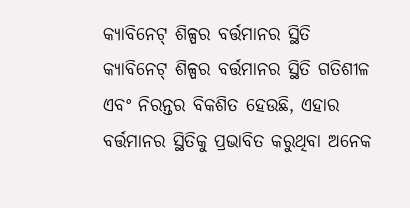କ୍ୟାବିନେଟ୍ ଶିଳ୍ପର ବର୍ତ୍ତମାନର ସ୍ଥିତି
କ୍ୟାବିନେଟ୍ ଶିଳ୍ପର ବର୍ତ୍ତମାନର ସ୍ଥିତି ଗତିଶୀଳ ଏବଂ ନିରନ୍ତର ବିକଶିତ ହେଉଛି, ଏହାର ବର୍ତ୍ତମାନର ସ୍ଥିତିକୁ ପ୍ରଭାବିତ କରୁଥିବା ଅନେକ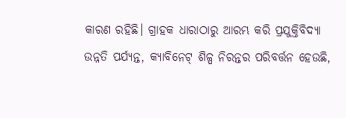କାରଣ ରହିଛି। ଗ୍ରାହକ ଧାରାଠାରୁ ଆରମ୍ଭ କରି ପ୍ରଯୁକ୍ତିବିଦ୍ୟା ଉନ୍ନତି ପର୍ଯ୍ୟନ୍ତ, କ୍ୟାବିନେଟ୍ ଶିଳ୍ପ ନିରନ୍ତର ପରିବର୍ତ୍ତନ ହେଉଛି,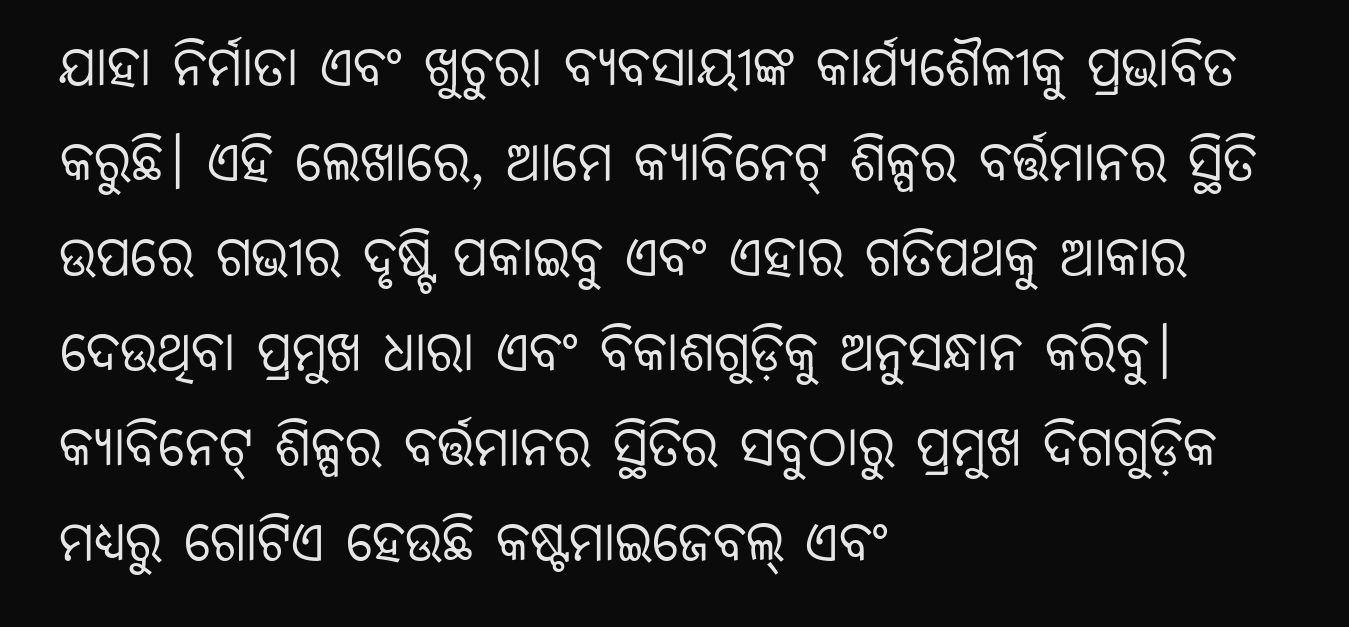ଯାହା ନିର୍ମାତା ଏବଂ ଖୁଚୁରା ବ୍ୟବସାୟୀଙ୍କ କାର୍ଯ୍ୟଶୈଳୀକୁ ପ୍ରଭାବିତ କରୁଛି। ଏହି ଲେଖାରେ, ଆମେ କ୍ୟାବିନେଟ୍ ଶିଳ୍ପର ବର୍ତ୍ତମାନର ସ୍ଥିତି ଉପରେ ଗଭୀର ଦୃଷ୍ଟି ପକାଇବୁ ଏବଂ ଏହାର ଗତିପଥକୁ ଆକାର ଦେଉଥିବା ପ୍ରମୁଖ ଧାରା ଏବଂ ବିକାଶଗୁଡ଼ିକୁ ଅନୁସନ୍ଧାନ କରିବୁ।
କ୍ୟାବିନେଟ୍ ଶିଳ୍ପର ବର୍ତ୍ତମାନର ସ୍ଥିତିର ସବୁଠାରୁ ପ୍ରମୁଖ ଦିଗଗୁଡ଼ିକ ମଧ୍ୟରୁ ଗୋଟିଏ ହେଉଛି କଷ୍ଟମାଇଜେବଲ୍ ଏବଂ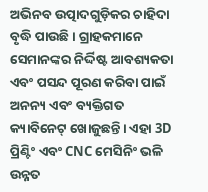ଅଭିନବ ଉତ୍ପାଦଗୁଡ଼ିକର ଚାହିଦା ବୃଦ୍ଧି ପାଉଛି। ଗ୍ରାହକମାନେ ସେମାନଙ୍କର ନିର୍ଦ୍ଦିଷ୍ଟ ଆବଶ୍ୟକତା ଏବଂ ପସନ୍ଦ ପୂରଣ କରିବା ପାଇଁ ଅନନ୍ୟ ଏବଂ ବ୍ୟକ୍ତିଗତ କ୍ୟାବିନେଟ୍ ଖୋଜୁଛନ୍ତି। ଏହା 3D ପ୍ରିଣ୍ଟିଂ ଏବଂ CNC ମେସିନିଂ ଭଳି ଉନ୍ନତ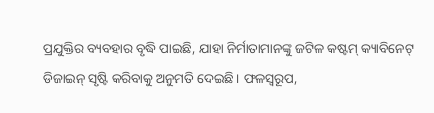ପ୍ରଯୁକ୍ତିର ବ୍ୟବହାର ବୃଦ୍ଧି ପାଇଛି, ଯାହା ନିର୍ମାତାମାନଙ୍କୁ ଜଟିଳ କଷ୍ଟମ୍ କ୍ୟାବିନେଟ୍ ଡିଜାଇନ୍ ସୃଷ୍ଟି କରିବାକୁ ଅନୁମତି ଦେଇଛି। ଫଳସ୍ୱରୂପ,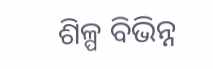ଶିଳ୍ପ ବିଭିନ୍ନ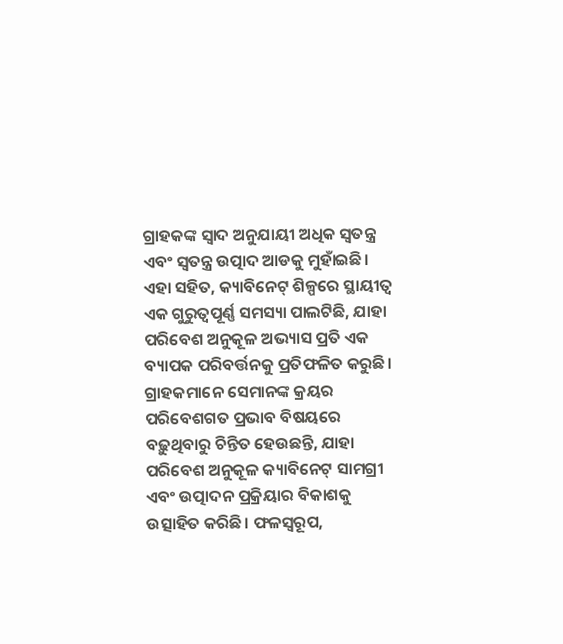ଗ୍ରାହକଙ୍କ ସ୍ୱାଦ ଅନୁଯାୟୀ ଅଧିକ ସ୍ୱତନ୍ତ୍ର ଏବଂ ସ୍ୱତନ୍ତ୍ର ଉତ୍ପାଦ ଆଡକୁ ମୁହାଁଇଛି।
ଏହା ସହିତ, କ୍ୟାବିନେଟ୍ ଶିଳ୍ପରେ ସ୍ଥାୟୀତ୍ୱ ଏକ ଗୁରୁତ୍ୱପୂର୍ଣ୍ଣ ସମସ୍ୟା ପାଲଟିଛି, ଯାହା ପରିବେଶ ଅନୁକୂଳ ଅଭ୍ୟାସ ପ୍ରତି ଏକ ବ୍ୟାପକ ପରିବର୍ତ୍ତନକୁ ପ୍ରତିଫଳିତ କରୁଛି। ଗ୍ରାହକମାନେ ସେମାନଙ୍କ କ୍ରୟର ପରିବେଶଗତ ପ୍ରଭାବ ବିଷୟରେ ବଢ଼ୁଥିବାରୁ ଚିନ୍ତିତ ହେଉଛନ୍ତି, ଯାହା ପରିବେଶ ଅନୁକୂଳ କ୍ୟାବିନେଟ୍ ସାମଗ୍ରୀ ଏବଂ ଉତ୍ପାଦନ ପ୍ରକ୍ରିୟାର ବିକାଶକୁ ଉତ୍ସାହିତ କରିଛି। ଫଳସ୍ୱରୂପ,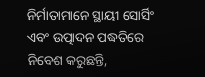ନିର୍ମାତାମାନେ ସ୍ଥାୟୀ ସୋର୍ସିଂ ଏବଂ ଉତ୍ପାଦନ ପଦ୍ଧତିରେ ନିବେଶ କରୁଛନ୍ତି,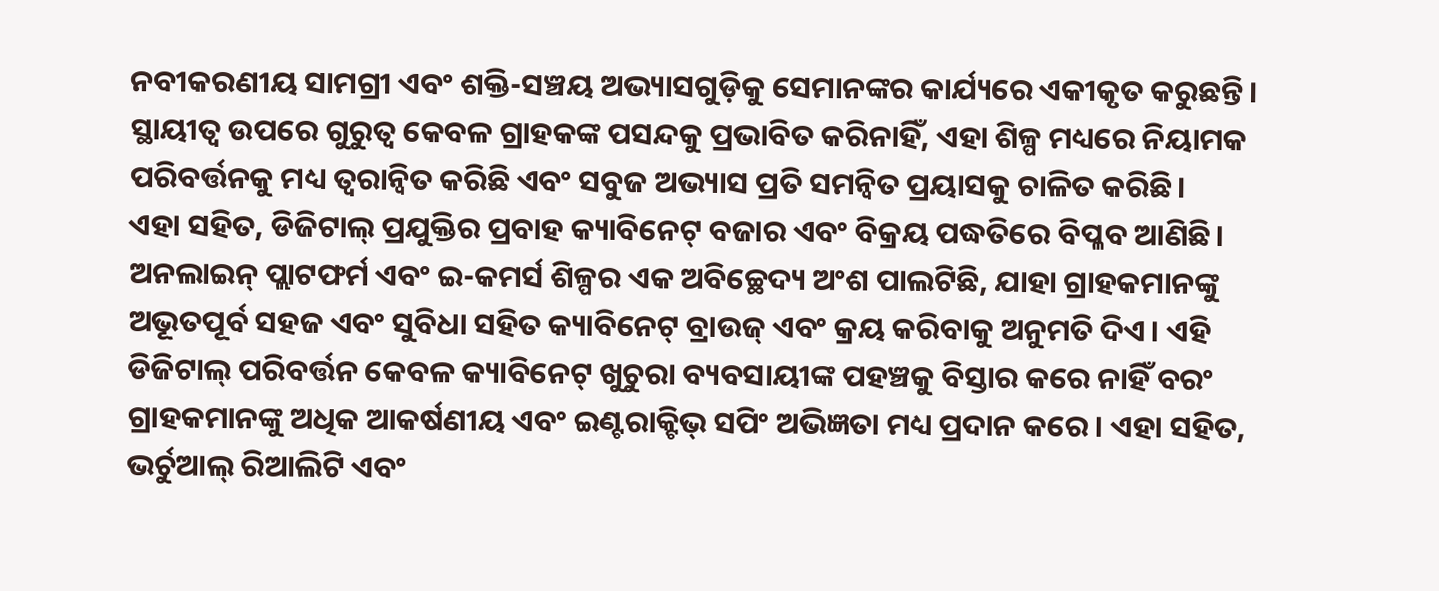ନବୀକରଣୀୟ ସାମଗ୍ରୀ ଏବଂ ଶକ୍ତି-ସଞ୍ଚୟ ଅଭ୍ୟାସଗୁଡ଼ିକୁ ସେମାନଙ୍କର କାର୍ଯ୍ୟରେ ଏକୀକୃତ କରୁଛନ୍ତି। ସ୍ଥାୟୀତ୍ୱ ଉପରେ ଗୁରୁତ୍ୱ କେବଳ ଗ୍ରାହକଙ୍କ ପସନ୍ଦକୁ ପ୍ରଭାବିତ କରିନାହିଁ, ଏହା ଶିଳ୍ପ ମଧ୍ୟରେ ନିୟାମକ ପରିବର୍ତ୍ତନକୁ ମଧ୍ୟ ତ୍ୱରାନ୍ୱିତ କରିଛି ଏବଂ ସବୁଜ ଅଭ୍ୟାସ ପ୍ରତି ସମନ୍ୱିତ ପ୍ରୟାସକୁ ଚାଳିତ କରିଛି।
ଏହା ସହିତ, ଡିଜିଟାଲ୍ ପ୍ରଯୁକ୍ତିର ପ୍ରବାହ କ୍ୟାବିନେଟ୍ ବଜାର ଏବଂ ବିକ୍ରୟ ପଦ୍ଧତିରେ ବିପ୍ଳବ ଆଣିଛି। ଅନଲାଇନ୍ ପ୍ଲାଟଫର୍ମ ଏବଂ ଇ-କମର୍ସ ଶିଳ୍ପର ଏକ ଅବିଚ୍ଛେଦ୍ୟ ଅଂଶ ପାଲଟିଛି, ଯାହା ଗ୍ରାହକମାନଙ୍କୁ ଅଭୂତପୂର୍ବ ସହଜ ଏବଂ ସୁବିଧା ସହିତ କ୍ୟାବିନେଟ୍ ବ୍ରାଉଜ୍ ଏବଂ କ୍ରୟ କରିବାକୁ ଅନୁମତି ଦିଏ। ଏହି ଡିଜିଟାଲ୍ ପରିବର୍ତ୍ତନ କେବଳ କ୍ୟାବିନେଟ୍ ଖୁଚୁରା ବ୍ୟବସାୟୀଙ୍କ ପହଞ୍ଚକୁ ବିସ୍ତାର କରେ ନାହିଁ ବରଂ ଗ୍ରାହକମାନଙ୍କୁ ଅଧିକ ଆକର୍ଷଣୀୟ ଏବଂ ଇଣ୍ଟରାକ୍ଟିଭ୍ ସପିଂ ଅଭିଜ୍ଞତା ମଧ୍ୟ ପ୍ରଦାନ କରେ। ଏହା ସହିତ, ଭର୍ଚୁଆଲ୍ ରିଆଲିଟି ଏବଂ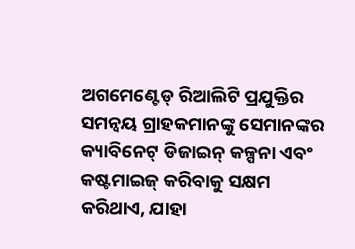ଅଗମେଣ୍ଟେଡ୍ ରିଆଲିଟି ପ୍ରଯୁକ୍ତିର ସମନ୍ୱୟ ଗ୍ରାହକମାନଙ୍କୁ ସେମାନଙ୍କର କ୍ୟାବିନେଟ୍ ଡିଜାଇନ୍ କଳ୍ପନା ଏବଂ କଷ୍ଟମାଇଜ୍ କରିବାକୁ ସକ୍ଷମ କରିଥାଏ, ଯାହା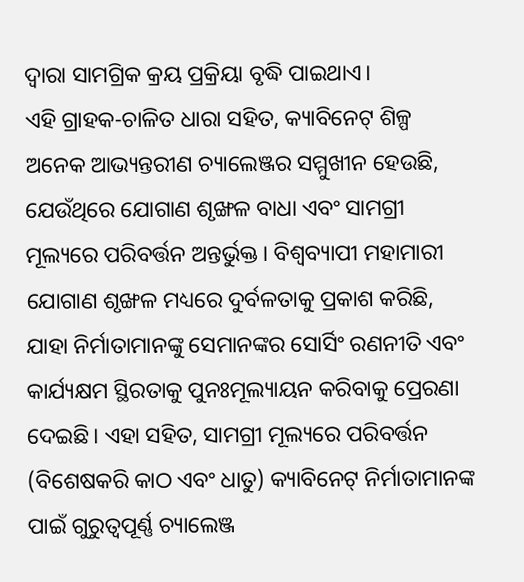ଦ୍ଵାରା ସାମଗ୍ରିକ କ୍ରୟ ପ୍ରକ୍ରିୟା ବୃଦ୍ଧି ପାଇଥାଏ।
ଏହି ଗ୍ରାହକ-ଚାଳିତ ଧାରା ସହିତ, କ୍ୟାବିନେଟ୍ ଶିଳ୍ପ ଅନେକ ଆଭ୍ୟନ୍ତରୀଣ ଚ୍ୟାଲେଞ୍ଜର ସମ୍ମୁଖୀନ ହେଉଛି, ଯେଉଁଥିରେ ଯୋଗାଣ ଶୃଙ୍ଖଳ ବାଧା ଏବଂ ସାମଗ୍ରୀ ମୂଲ୍ୟରେ ପରିବର୍ତ୍ତନ ଅନ୍ତର୍ଭୁକ୍ତ। ବିଶ୍ୱବ୍ୟାପୀ ମହାମାରୀ ଯୋଗାଣ ଶୃଙ୍ଖଳ ମଧ୍ୟରେ ଦୁର୍ବଳତାକୁ ପ୍ରକାଶ କରିଛି, ଯାହା ନିର୍ମାତାମାନଙ୍କୁ ସେମାନଙ୍କର ସୋର୍ସିଂ ରଣନୀତି ଏବଂ କାର୍ଯ୍ୟକ୍ଷମ ସ୍ଥିରତାକୁ ପୁନଃମୂଲ୍ୟାୟନ କରିବାକୁ ପ୍ରେରଣା ଦେଇଛି। ଏହା ସହିତ, ସାମଗ୍ରୀ ମୂଲ୍ୟରେ ପରିବର୍ତ୍ତନ (ବିଶେଷକରି କାଠ ଏବଂ ଧାତୁ) କ୍ୟାବିନେଟ୍ ନିର୍ମାତାମାନଙ୍କ ପାଇଁ ଗୁରୁତ୍ୱପୂର୍ଣ୍ଣ ଚ୍ୟାଲେଞ୍ଜ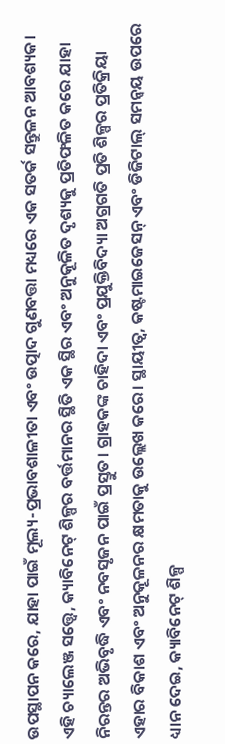ଉପସ୍ଥାପନ କରେ, ଯାହା ପାଇଁ ମୂଲ୍ୟ-ପ୍ରଭାବଶାଳୀତା ଏବଂ ଉତ୍ପାଦ ଗୁଣବତ୍ତା ମଧ୍ୟରେ ଏକ ସତର୍କ ସନ୍ତୁଳନ ଆବଶ୍ୟକ।
ଏହି ଚ୍ୟାଲେଞ୍ଜ ସତ୍ତ୍ୱେ, କ୍ୟାବିନେଟ୍ ଶିଳ୍ପର ବର୍ତ୍ତମାନର ସ୍ଥିତି ଏକ ସ୍ଥିର ଏବଂ ଅନୁକୂଳିତ ଦୃଶ୍ୟକୁ ପ୍ରତିଫଳିତ କରେ ଯାହା ନିରନ୍ତର ଅଭିବୃଦ୍ଧି ଏବଂ ନବସୃଜନ ପାଇଁ ପ୍ରସ୍ତୁତ। ଗ୍ରାହକଙ୍କ ଚାହିଦା ଏବଂ ପ୍ରଯୁକ୍ତିବିଦ୍ୟା ଅଗ୍ରଗତି ପ୍ରତି ଶିଳ୍ପର ପ୍ରତିକ୍ରିୟା ଏହାର ବିକାଶ ଏବଂ ଅନୁକୂଳନର କ୍ଷମତାକୁ ଉଲ୍ଲେଖ କରେ। ସ୍ଥାୟୀତ୍ୱ, କଷ୍ଟମାଇଜେସନ୍ ଏବଂ ଡିଜିଟାଲ୍ ସମନ୍ୱୟ ଉପରେ ଧ୍ୟାନ ଦେଇ, କ୍ୟାବିନେଟ୍ ଶିଳ୍ପ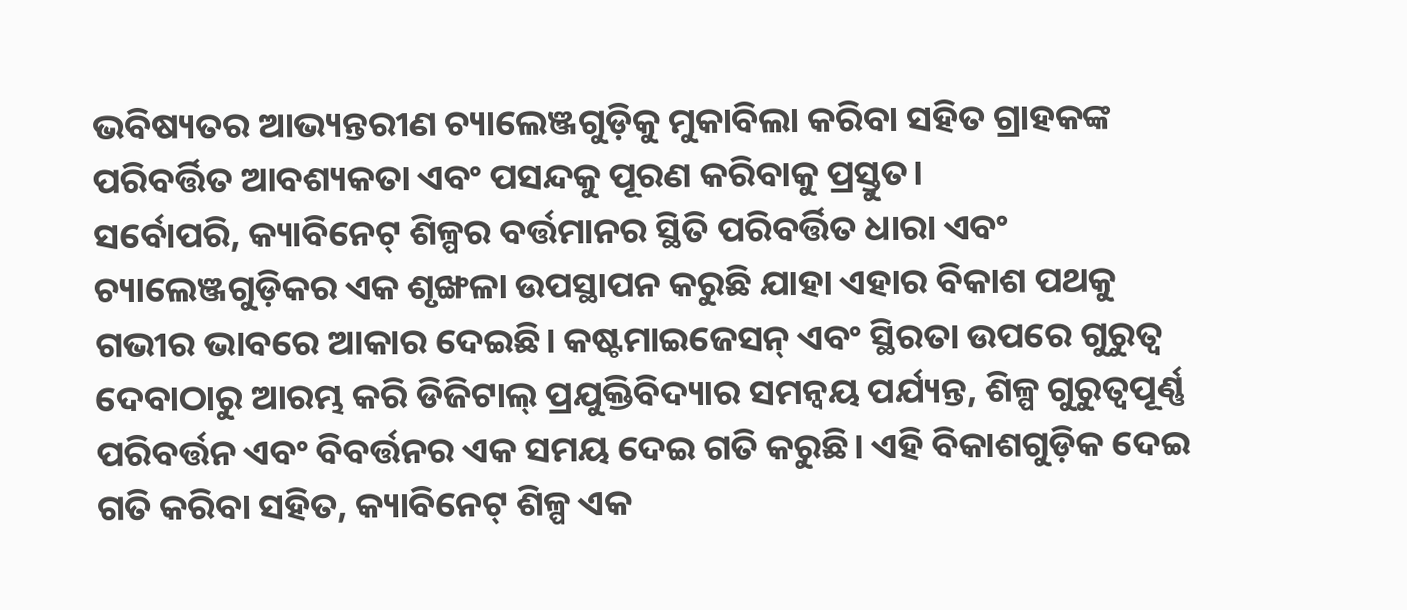ଭବିଷ୍ୟତର ଆଭ୍ୟନ୍ତରୀଣ ଚ୍ୟାଲେଞ୍ଜଗୁଡ଼ିକୁ ମୁକାବିଲା କରିବା ସହିତ ଗ୍ରାହକଙ୍କ ପରିବର୍ତ୍ତିତ ଆବଶ୍ୟକତା ଏବଂ ପସନ୍ଦକୁ ପୂରଣ କରିବାକୁ ପ୍ରସ୍ତୁତ।
ସର୍ବୋପରି, କ୍ୟାବିନେଟ୍ ଶିଳ୍ପର ବର୍ତ୍ତମାନର ସ୍ଥିତି ପରିବର୍ତ୍ତିତ ଧାରା ଏବଂ ଚ୍ୟାଲେଞ୍ଜଗୁଡ଼ିକର ଏକ ଶୃଙ୍ଖଳା ଉପସ୍ଥାପନ କରୁଛି ଯାହା ଏହାର ବିକାଶ ପଥକୁ ଗଭୀର ଭାବରେ ଆକାର ଦେଇଛି। କଷ୍ଟମାଇଜେସନ୍ ଏବଂ ସ୍ଥିରତା ଉପରେ ଗୁରୁତ୍ୱ ଦେବାଠାରୁ ଆରମ୍ଭ କରି ଡିଜିଟାଲ୍ ପ୍ରଯୁକ୍ତିବିଦ୍ୟାର ସମନ୍ୱୟ ପର୍ଯ୍ୟନ୍ତ, ଶିଳ୍ପ ଗୁରୁତ୍ୱପୂର୍ଣ୍ଣ ପରିବର୍ତ୍ତନ ଏବଂ ବିବର୍ତ୍ତନର ଏକ ସମୟ ଦେଇ ଗତି କରୁଛି। ଏହି ବିକାଶଗୁଡ଼ିକ ଦେଇ ଗତି କରିବା ସହିତ, କ୍ୟାବିନେଟ୍ ଶିଳ୍ପ ଏକ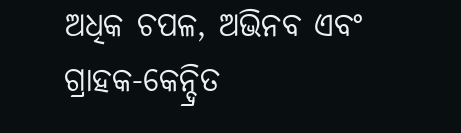ଅଧିକ ଚପଳ, ଅଭିନବ ଏବଂ ଗ୍ରାହକ-କେନ୍ଦ୍ରିତ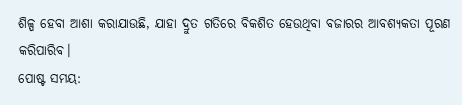ଶିଳ୍ପ ହେବା ଆଶା କରାଯାଉଛି, ଯାହା ଦ୍ରୁତ ଗତିରେ ବିକଶିତ ହେଉଥିବା ବଜାରର ଆବଶ୍ୟକତା ପୂରଣ କରିପାରିବ।
ପୋଷ୍ଟ ସମୟ: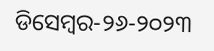ଡିସେମ୍ବର-୨୬-୨୦୨୩